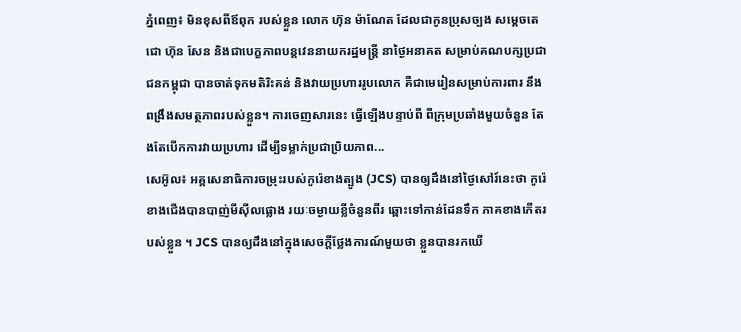ភ្នំពេញ៖ មិនខុសពីឪពុក របស់ខ្លួន លោក ហ៊ុន ម៉ាណែត ដែលជាកូនប្រុសច្បង សម្ដេចតេជោ ហ៊ុន សែន និងជាបេក្ខភាពបន្តវេននាយករដ្ឋមន្រ្តី នាថ្ងៃអនាគត សម្រាប់គណបក្សប្រជាជនកម្ពុជា បានចាត់ទុកមតិរិះគន់ និងវាយប្រហាររូបលោក គឺជាមេរៀនសម្រាប់ការពារ នឹងពង្រឹងសមត្ថភាពរបស់ខ្លួន។ ការចេញសារនេះ ធ្វើឡើងបន្ទាប់ពី ពីក្រុមប្រឆាំងមួយចំនួន តែងតែបើកការវាយប្រហារ ដើម្បីទម្លាក់ប្រជាប្រិយភាព...
សេអ៊ូល៖ អគ្គសេនាធិការចម្រុះរបស់កូរ៉េខាងត្បូង (JCS) បានឲ្យដឹងនៅថ្ងៃសៅរ៍នេះថា កូរ៉េខាងជើងបានបាញ់មីស៊ីលផ្លោង រយៈចម្ងាយខ្លីចំនួនពីរ ឆ្ពោះទៅកាន់ដែនទឹក ភាគខាងកើតរបស់ខ្លួន ។ JCS បានឲ្យដឹងនៅក្នុងសេចក្តីថ្លែងការណ៍មួយថា ខ្លួនបានរកឃើ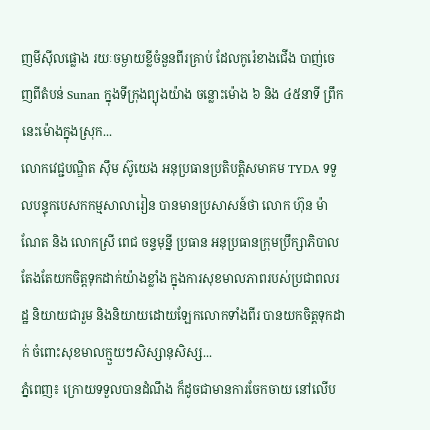ញមីស៊ីលផ្លោង រយៈចម្ងាយខ្លីចំនួនពីរគ្រាប់ ដែលកូរ៉េខាងជើង បាញ់ចេញពីតំបន់ Sunan ក្នុងទីក្រុងព្យុងយ៉ាង ចន្លោះម៉ោង ៦ និង ៤៥នាទី ព្រឹកនេះម៉ោងក្នុងស្រុក...
លោកវេជ្ជបណ្ឌិត ស៊ឹម ស៊ូយេង អនុប្រធានប្រតិបត្តិសមាគម TYDA ទទួលបន្ទុកបេសកកម្មសាលារៀន បានមានប្រសាសន៍ថា លោក ហ៊ុន ម៉ាណែត និង លោកស្រី ពេជ ចន្ទមុន្នី ប្រធាន អនុប្រធានក្រុមប្រឹក្សាភិបាល តែងតែយកចិត្តទុកដាក់យ៉ាងខ្លាំង ក្នុងការសុខមាលភាពរបស់ប្រជាពលរដ្ឋ និយាយជារួម និងនិយាយដោយឡែកលោកទាំងពីរ បានយកចិត្តទុកដាក់ ចំពោះសុខមាលក្មួយៗសិស្សានុសិស្ស...
ភ្នំពេញ៖ ក្រោយទទួលបានដំណឹង ក៏ដូចជាមានការចែកចាយ នៅលើប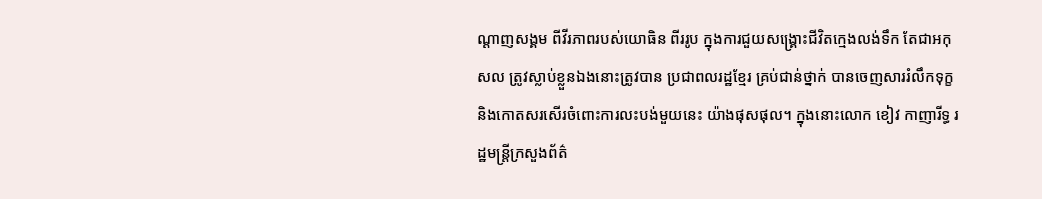ណ្ដាញសង្គម ពីវីរភាពរបស់យោធិន ពីររូប ក្នុងការជួយសង្គ្រោះជីវិតក្មេងលង់ទឹក តែជាអកុសល ត្រូវស្លាប់ខ្លួនឯងនោះត្រូវបាន ប្រជាពលរដ្ឋខ្មែរ គ្រប់ជាន់ថ្នាក់ បានចេញសាររំលឹកទុក្ខ និងកោតសរសើរចំពោះការលះបង់មួយនេះ យ៉ាងផុសផុល។ ក្នុងនោះលោក ខៀវ កាញារីទ្ធ រដ្ឋមន្ត្រីក្រសួងព័ត៌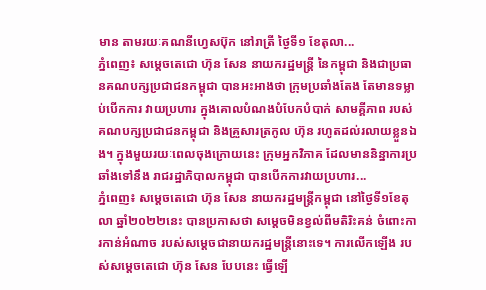មាន តាមរយៈគណនីហ្វេសប៊ុក នៅរាត្រី ថ្ងៃទី១ ខែតុលា...
ភ្នំពេញ៖ សម្តេចតេជោ ហ៊ុន សែន នាយករដ្ឋមន្ត្រី នៃកម្ពុជា និងជាប្រធានគណបក្សប្រជាជនកម្ពុជា បានអះអាងថា ក្រុមប្រឆាំងតែង តែមានទម្លាប់បើកការ វាយប្រហារ ក្នុងគោលបំណងបំបែកបំបាក់ សាមគ្គីភាព របស់គណបក្សប្រជាជនកម្ពុជា និងគ្រួសារត្រកូល ហ៊ុន រហូតដល់រលាយខ្លួនឯង។ ក្នុងមួយរយៈពេលចុងក្រោយនេះ ក្រុមអ្នកវិភាគ ដែលមាននិន្នាការប្រឆាំងទៅនឹង រាជរដ្ឋាភិបាលកម្ពុជា បានបើកការវាយប្រហារ...
ភ្នំពេញ៖ សម្តេចតេជោ ហ៊ុន សែន នាយករដ្ឋមន្ត្រីកម្ពុជា នៅថ្ងៃទី១ខែតុលា ឆ្នាំ២០២២នេះ បានប្រកាសថា សម្ដេចមិនខ្វល់ពីមតិរិះគន់ ចំពោះការកាន់អំណាច របស់សម្ដេចជានាយករដ្ឋមន្រ្តីនោះទេ។ ការលើកឡើង របស់សម្ដេចតេជោ ហ៊ុន សែន បែបនេះ ធ្វើឡើ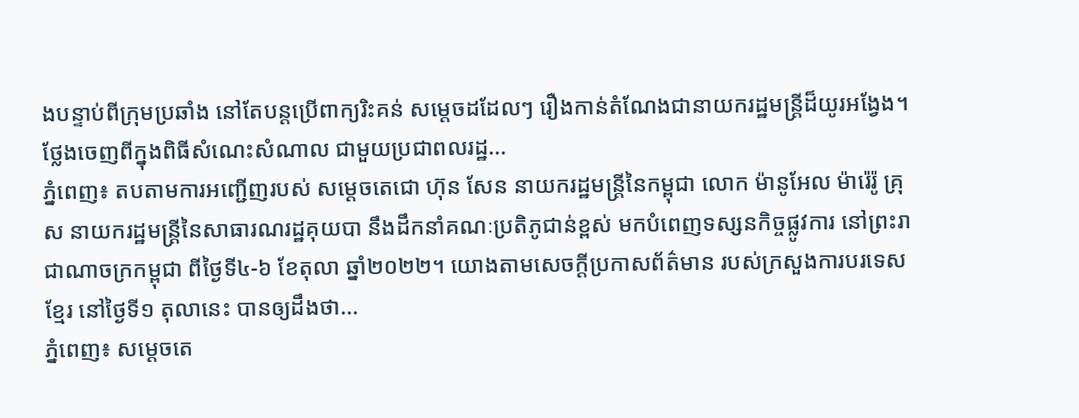ងបន្ទាប់ពីក្រុមប្រឆាំង នៅតែបន្តប្រើពាក្យរិះគន់ សម្តេចដដែលៗ រឿងកាន់តំណែងជានាយករដ្ឋមន្ត្រីដ៏យូរអង្វែង។ ថ្លែងចេញពីក្នុងពិធីសំណេះសំណាល ជាមួយប្រជាពលរដ្ឋ...
ភ្នំពេញ៖ តបតាមការអញ្ជើញរបស់ សម្តេចតេជោ ហ៊ុន សែន នាយករដ្ឋមន្ត្រីនៃកម្ពុជា លោក ម៉ានូអែល ម៉ារ៉េរ៉ូ គ្រុស នាយករដ្ឋមន្ត្រីនៃសាធារណរដ្ឋគុយបា នឹងដឹកនាំគណៈប្រតិភូជាន់ខ្ពស់ មកបំពេញទស្សនកិច្ចផ្លូវការ នៅព្រះរាជាណាចក្រកម្ពុជា ពីថ្ងៃទី៤-៦ ខែតុលា ឆ្នាំ២០២២។ យោងតាមសេចក្ដីប្រកាសព័ត៌មាន របស់ក្រសួងការបរទេសខ្មែរ នៅថ្ងៃទី១ តុលានេះ បានឲ្យដឹងថា...
ភ្នំពេញ៖ សម្ដេចតេ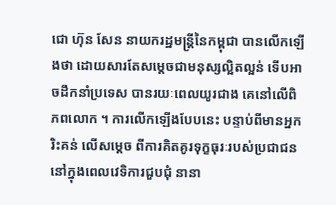ជោ ហ៊ុន សែន នាយករដ្ឋមន្រ្តីនៃកម្ពុជា បានលើកឡើងថា ដោយសារតែសម្ដេចជាមនុស្សល្អិតល្អន់ ទើបអាចដឹកនាំប្រទេស បានរយៈពេលយូរជាង គេនៅលើពិភពលោក ។ ការលើកឡើងបែបនេះ បន្ទាប់ពីមានអ្នករិះគន់ លើសម្ដេច ពីការគិតគូរទុក្ខធុរៈរបស់ប្រជាជន នៅក្នុងពេលវេទិការជួបជុំ នានា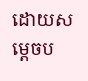ដោយសម្ដេចប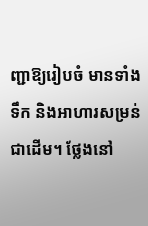ញ្ជាឱ្យរៀបចំ មានទាំងទឹក និងអាហារសម្រន់ជាដើម។ ថ្លែងនៅ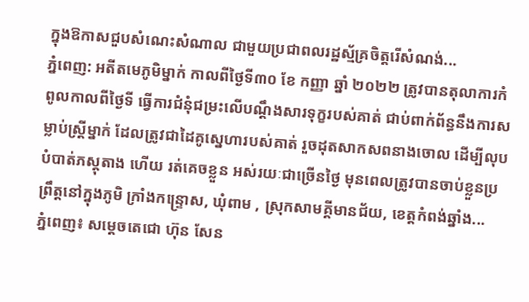ក្នុងឱកាសជួបសំណេះសំណាល ជាមួយប្រជាពលរដ្ឋស្ម័គ្រចិត្តរើសំណង់...
ភ្នំពេញ: អតីតមេភូមិម្នាក់ កាលពីថ្ងៃទី៣០ ខែ កញ្ញា ឆ្នាំ ២០២២ ត្រូវបានតុលាការកំពូលកាលពីថ្ងៃទី ធ្វើការជំនុំជម្រះលើបណ្តឹងសារទុក្ខរបស់គាត់ ជាប់ពាក់ព័ន្ធនឹងការសម្លាប់ស្រ្តីម្នាក់ ដែលត្រូវជាដៃគូស្នេហារបស់គាត់ រួចដុតសាកសពនាងចោល ដើម្បីលុបបំបាត់ភស្តុតាង ហើយ រត់គេចខ្លួន អស់រយៈជាច្រើនថ្ងៃ មុនពេលត្រូវបានចាប់ខ្លួនប្រព្រឹត្តនៅក្នុងភូមិ ក្រាំងកន្រ្ទោស, ឃុំពាម , ស្រុកសាមគ្គីមានជ័យ, ខេត្តកំពង់ឆ្នាំង...
ភ្នំពេញ៖ សម្តេចតេជោ ហ៊ុន សែន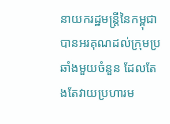នាយករដ្ឋមន្ត្រីនៃកម្ពុជា បានអរគុណដល់ក្រុមប្រឆាំងមួយចំនួន ដែលតែងតែវាយប្រហារម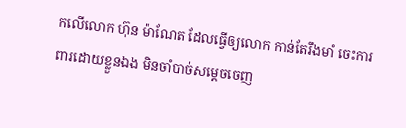កលើលោក ហ៊ុន ម៉ាណែត ដែលធ្វើឲ្យលោក កាន់តែរឹងមាំ ចេះការពារដោយខ្លួនឯង មិនចាំបាច់សម្តេចចេញ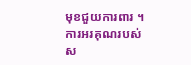មុខជួយការពារ ។ ការអរគុណរបស់ស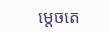ម្ដេចតេ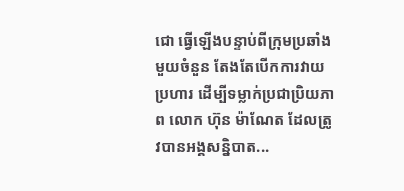ជោ ធ្វើឡើងបន្ទាប់ពីក្រុមប្រឆាំងមួយចំនួន តែងតែបើកការវាយប្រហារ ដើម្បីទម្លាក់ប្រជាប្រិយភាព លោក ហ៊ុន ម៉ាណែត ដែលត្រូវបានអង្គសន្និបាត...